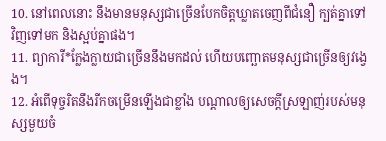10. នៅពេលនោះ នឹងមានមនុស្សជាច្រើនបែកចិត្តឃ្លាតចេញពីជំនឿ ក្បត់គ្នាទៅវិញទៅមក និងស្អប់គ្នាផង។
11. ព្យាការី*ក្លែងក្លាយជាច្រើននឹងមកដល់ ហើយបញ្ឆោតមនុស្សជាច្រើនឲ្យវង្វេង។
12. អំពើទុច្ចរិតនឹងរីកចម្រើនឡើងជាខ្លាំង បណ្ដាលឲ្យសេចក្ដីស្រឡាញ់របស់មនុស្សមួយចំ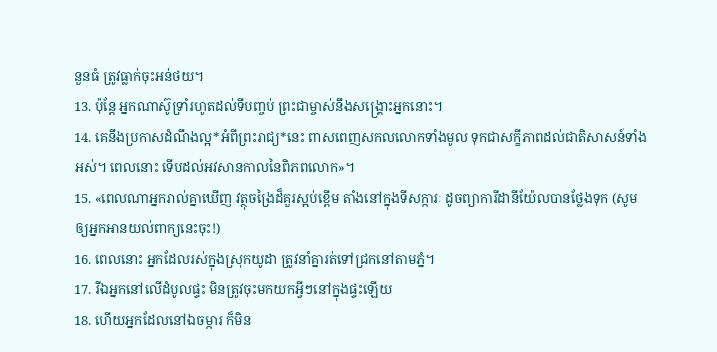នួនធំ ត្រូវធ្លាក់ចុះអន់ថយ។
13. ប៉ុន្តែ អ្នកណាស៊ូទ្រាំរហូតដល់ទីបញ្ចប់ ព្រះជាម្ចាស់នឹងសង្គ្រោះអ្នកនោះ។
14. គេនឹងប្រកាសដំណឹងល្អ*អំពីព្រះរាជ្យ*នេះ ពាសពេញសកលលោកទាំងមូល ទុកជាសក្ខីភាពដល់ជាតិសាសន៍ទាំងអស់។ ពេលនោះ ទើបដល់អវសានកាលនៃពិភពលោក»។
15. «ពេលណាអ្នករាល់គ្នាឃើញ វត្ថុចង្រៃដ៏គួរស្អប់ខ្ពើម តាំងនៅក្នុងទីសក្ការៈ ដូចព្យាការីដានីយ៉ែលបានថ្លែងទុក (សូមឲ្យអ្នកអានយល់ពាក្យនេះចុះ!)
16. ពេលនោះ អ្នកដែលរស់ក្នុងស្រុកយូដា ត្រូវនាំគ្នារត់ទៅជ្រកនៅតាមភ្នំ។
17. រីឯអ្នកនៅលើដំបូលផ្ទះ មិនត្រូវចុះមកយកអ្វីៗនៅក្នុងផ្ទះឡើយ
18. ហើយអ្នកដែលនៅឯចម្ការ ក៏មិន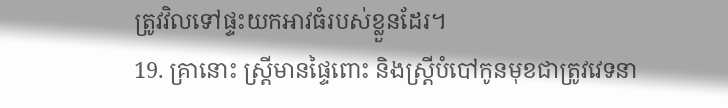ត្រូវវិលទៅផ្ទះយកអាវធំរបស់ខ្លួនដែរ។
19. គ្រានោះ ស្ត្រីមានផ្ទៃពោះ និងស្ត្រីបំបៅកូនមុខជាត្រូវវេទនា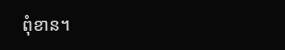ពុំខាន។